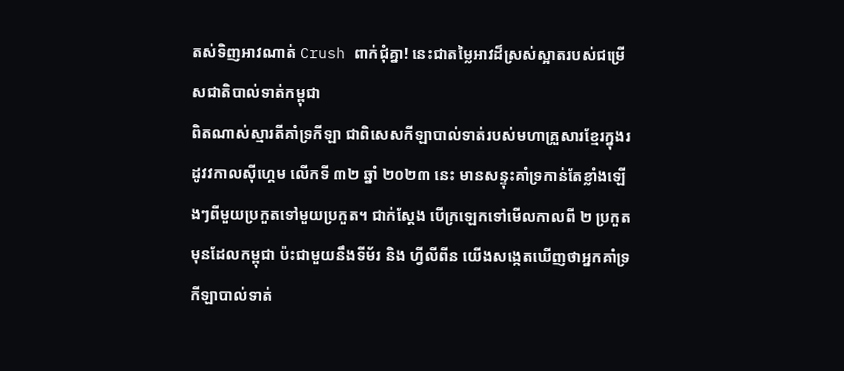តស់ទិញអាវណាត់ Crush ពាក់ជុំគ្នា! នេះជាតម្លៃអាវដ៏ស្រស់ស្អាតរបស់ជម្រើសជាតិបាល់ទាត់កម្ពុជា
ពិតណាស់ស្មារតីគាំទ្រកីឡា ជាពិសេសកីឡាបាល់ទាត់របស់មហាគ្រួសារខ្មែរក្នុងរដូវវកាលស៊ីហ្គេម លើកទី ៣២ ឆ្នាំ ២០២៣ នេះ មានសន្ទុះគាំទ្រកាន់តែខ្លាំងឡើងៗពីមួយប្រកួតទៅមួយប្រកួត។ ជាក់ស្ដែង បើក្រឡេកទៅមើលកាលពី ២ ប្រកួតមុនដែលកម្ពុជា ប៉ះជាមួយនឹងទីម័រ និង ហ្វីលីពីន យើងសង្កេតឃើញថាអ្នកគាំទ្រកីឡាបាល់ទាត់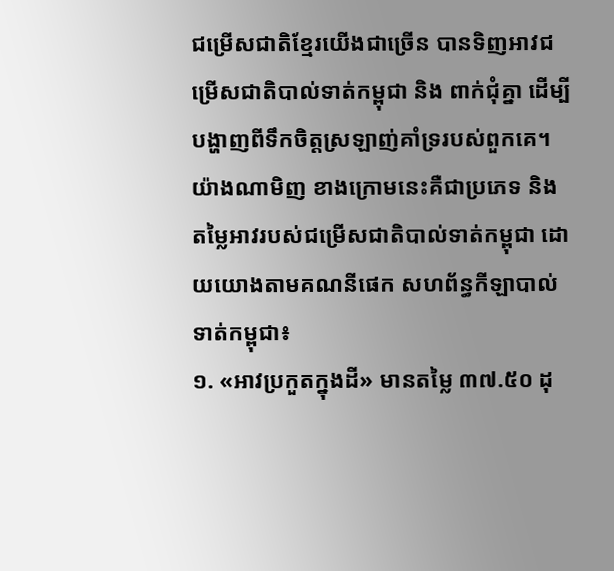ជម្រើសជាតិខ្មែរយើងជាច្រើន បានទិញអាវជម្រើសជាតិបាល់ទាត់កម្ពុជា និង ពាក់ជុំគ្នា ដើម្បីបង្ហាញពីទឹកចិត្តស្រឡាញ់គាំទ្ររបស់ពួកគេ។
យ៉ាងណាមិញ ខាងក្រោមនេះគឺជាប្រភេទ និង តម្លៃអាវរបស់ជម្រើសជាតិបាល់ទាត់កម្ពុជា ដោយយោងតាមគណនីផេក សហព័ន្ធកីឡាបាល់ទាត់កម្ពុជា៖
១. «អាវប្រកួតក្នុងដី» មានតម្លៃ ៣៧.៥០ ដុ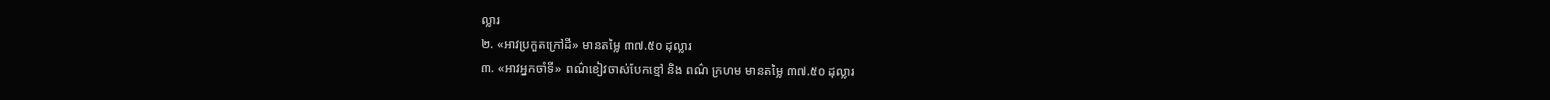ល្លារ
២. «អាវប្រកួតក្រៅដី» មានតម្លៃ ៣៧.៥០ ដុល្លារ
៣. «អាវអ្នកចាំទី» ពណ៌ខៀវចាស់បែកខ្មៅ និង ពណ៌ ក្រហម មានតម្លៃ ៣៧.៥០ ដុល្លារ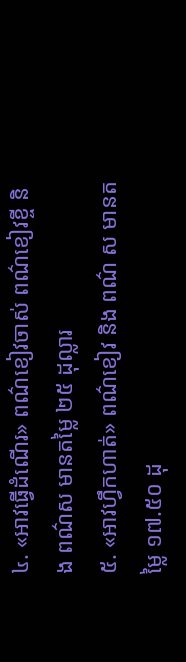៤. «អាវធ្វើដំណើរ» ពណ៌ខៀវចាស់ ពណ៌ខៀវខ្ចី និង ពណ៌ស មានតម្លៃ ២៥ ដុល្លារ
៥. «អាវហ្វឹកហាត់» ពណ៌ខៀវ និង ពណ៌ ស មានតម្លៃ ១៧.៥០ ដុ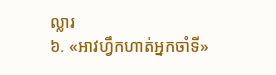ល្លារ
៦. «អាវហ្វឹកហាត់អ្នកចាំទី»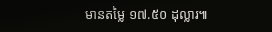មានតម្លៃ ១៧.៥០ ដុល្លារ៕